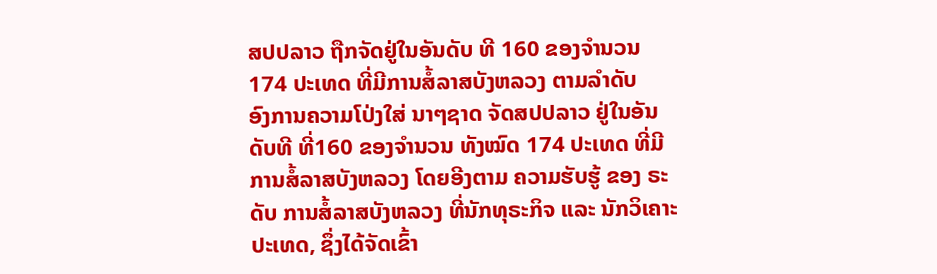ສປປລາວ ຖືກຈັດຢູ່ໃນອັນດັບ ທີ 160 ຂອງຈໍານວນ 174 ປະເທດ ທີ່ມີການສໍ້ລາສບັງຫລວງ ຕາມລໍາດັບ
ອົງການຄວາມໂປ່ງໃສ່ ນາໆຊາດ ຈັດສປປລາວ ຢູ່ໃນອັນດັບທີ ທີ່160 ຂອງຈໍານວນ ທັງໝົດ 174 ປະເທດ ທີ່ມີການສໍ້ລາສບັງຫລວງ ໂດຍອີງຕາມ ຄວາມຮັບຮູ້ ຂອງ ຣະດັບ ການສໍ້ລາສບັງຫລວງ ທີ່ນັກທຸຣະກິຈ ແລະ ນັກວິເຄາະ ປະເທດ, ຊຶ່ງໄດ້ຈັດເຂົ້າ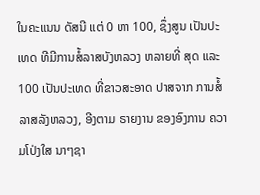ໃນຄະແນນ ດັສນີ ແຕ່ 0 ຫາ 100, ຊຶ່ງສູນ ເປັນປະເທດ ທີມີການສໍ້ລາສບັງຫລວງ ຫລາຍທີ່ ສຸດ ແລະ 100 ເປັນປະເທດ ທີ່ຂາວສະອາດ ປາສຈາກ ການສໍ້ລາສລັງຫລວງ, ອີງຕາມ ຣາຍງານ ຂອງອົງການ ຄວາມໂປ່ງໃສ ນາໆຊາ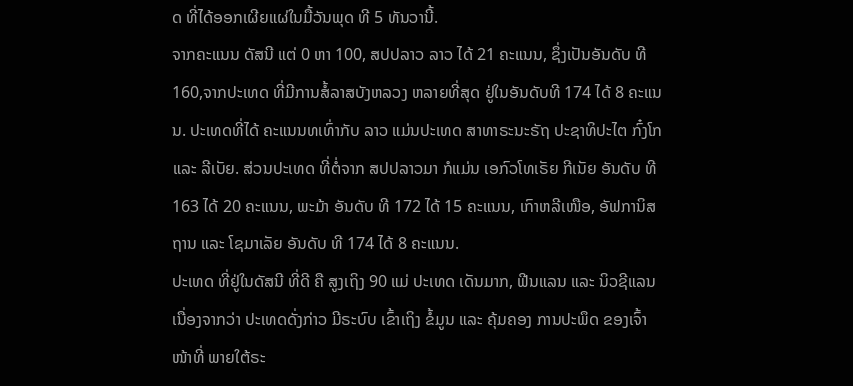ດ ທີ່ໄດ້ອອກເຜີຍແຜ່ໃນມື້ວັນພຸດ ທີ 5 ທັນວານີ້.
ຈາກຄະແນນ ດັສນີ ແຕ່ 0 ຫາ 100, ສປປລາວ ລາວ ໄດ້ 21 ຄະແນນ, ຊຶ່ງເປັນອັນດັບ ທີ 160,ຈາກປະເທດ ທີ່ມີການສໍ້ລາສບັງຫລວງ ຫລາຍທີ່ສຸດ ຢູ່ໃນອັນດັບທີ 174 ໄດ້ 8 ຄະແນນ. ປະເທດທີ່ໄດ້ ຄະແນນທເທົ່າກັບ ລາວ ແມ່ນປະເທດ ສາທາຣະນະຣັຖ ປະຊາທິປະໄຕ ກົ໋ງໂກ ແລະ ລີເບັຍ. ສ່ວນປະເທດ ທີ່ຕໍ່ຈາກ ສປປລາວມາ ກໍແມ່ນ ເອກົວໂທເຣັຍ ກີເນັຍ ອັນດັບ ທີ 163 ໄດ້ 20 ຄະແນນ, ພະມ້າ ອັນດັບ ທີ 172 ໄດ້ 15 ຄະແນນ, ເກົາຫລີເໜືອ, ອັຟການິສຖານ ແລະ ໂຊມາເລັຍ ອັນດັບ ທີ 174 ໄດ້ 8 ຄະແນນ.
ປະເທດ ທີ່ຢູ່ໃນດັສນີ ທີ່ດີ ຄື ສູງເຖິງ 90 ແມ່ ປະເທດ ເດັນມາກ, ຟີນແລນ ແລະ ນິວຊີແລນ ເນື່ອງຈາກວ່າ ປະເທດດັ່ງກ່າວ ມີຣະບົບ ເຂົ້າເຖິງ ຂໍ້ມູນ ແລະ ຄຸ້ມຄອງ ການປະພຶດ ຂອງເຈົ້າໜ້າທີ່ ພາຍໃຕ້ຣະ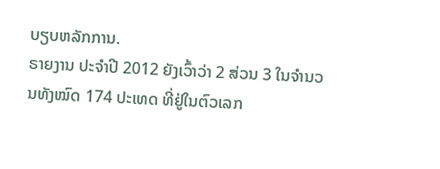ບຽບຫລັກການ.
ຣາຍງານ ປະຈໍາປີ 2012 ຍັງເວົ້າວ່າ 2 ສ່ວນ 3 ໃນຈໍານວນທັງໝົດ 174 ປະເທດ ທີ່ຢູ່ໃນຕົວເລກ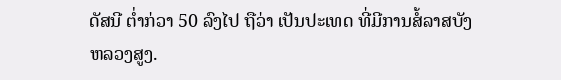ດັສນີ ຕໍ່າກ່ວາ 50 ລົງໄປ ຖືວ່າ ເປັນປະເທດ ທີ່ມີການສໍ້ລາສບັງຫລວງສູງ.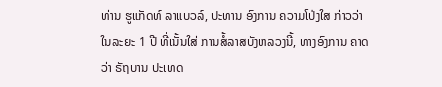ທ່ານ ຮູແກັດທ໌ ລາແບວລ໌, ປະທານ ອົງການ ຄວາມໂປ່ງໃສ ກ່າວວ່າ ໃນລະຍະ 1 ປີ ທີ່ເນັ້ນໃສ່ ການສໍ້ລາສບັງຫລວງນີ້, ທາງອົງການ ຄາດວ່າ ຣັຖບານ ປະເທດ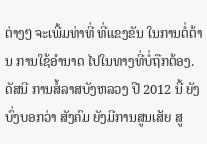ຕ່າງໆ ຈະເພີ້ມທ່າທີ່ ທີ່ແຂງຂັນ ໃນການຕໍ່ຕ້ານ ການໃຊ້ອໍານາດ ໄປໃນທາງທີ່ບໍ່ຖືກຕ້ອງ. ດັສນີ ການສໍ້ລາສບັງຫລວງ ປີ 2012 ນີ້ ຍັງບົ່ງບອກວ່າ ສັງຄົມ ຍັງມີການສູນເສັຍ ສູ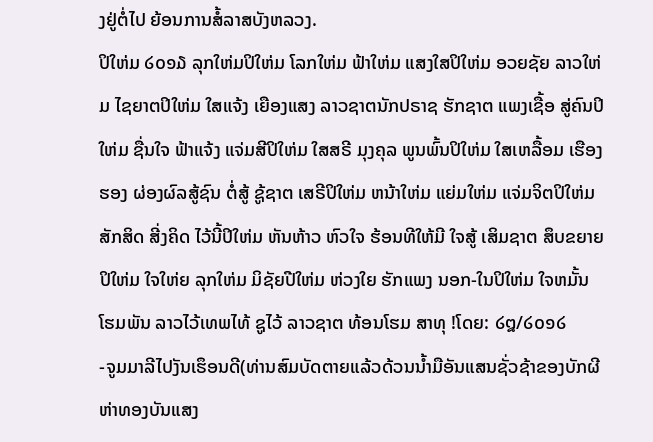ງຢູ່ຕໍ່ໄປ ຍ້ອນການສໍ້ລາສບັງຫລວງ.
ປິໃຫ່ມ ໒໐໑໓ ລຸກໃຫ່ມປິໃຫ່ມ ໂລກໃຫ່ມ ຟ້າໃຫ່ມ ແສງໃສປິໃຫ່ມ ອວຍຊັຍ ລາວໃຫ່ມ ໄຊຍາຕປິໃຫ່ມ ໃສແຈ້ງ ເຍືອງແສງ ລາວຊາຕນັກປຣາຊ ຮັກຊາຕ ແພງເຊື້ອ ສູ່ຄົນປິໃຫ່ມ ຊື່ນໃຈ ຟ້າແຈ້ງ ແຈ່ມສີປິໃຫ່ມ ໃສສຣີ ມຸງຄຸລ ພູນພົ້ນປິໃຫ່ມ ໃສເຫລື້ອມ ເຮືອງຮອງ ຜ່ອງຜົລສູ້ຊົນ ຕໍ່ສູ້ ຊູ້ຊາຕ ເສຣີປິໃຫ່ມ ຫນ້າໃຫ່ມ ແຍ່ມໃຫ່ມ ແຈ່ມຈິຕປິໃຫ່ມ ສັກສິດ ສີ່ງຄິດ ໄວ້ນີ້ປິໃຫ່ມ ຫັນຫ້າວ ຫົວໃຈ ຮ້ອນທີໃຫ້ມີ ໃຈສູ້ ເສິມຊາຕ ສຶບຂຍາຍປິໃຫ່ມ ໃຈໃຫ່ຍ ລຸກໃຫ່ມ ມິຊັຍປີໃຫ່ມ ຫ່ວງໃຍ ຮັກແພງ ນອກ-ໃນປິໃຫ່ມ ໃຈຫມັ້ນ ໂຮມພັນ ລາວໄວ້ເທພໄທ້ ຊູໄວ້ ລາວຊາຕ ທ້ອນໂຮມ ສາທຸ !ໂດຍ: ໒໘/໒໐໑໒
-ຈູມມາລີໄປງັນເຮຶອນດີ(ທ່ານສົມບັດຕາຍແລ້ວດ້ວນນ້ຳມືອັນແສນຊັ່ວຊ້າຂອງບັກຜີຫ່າທອງບັນແສງ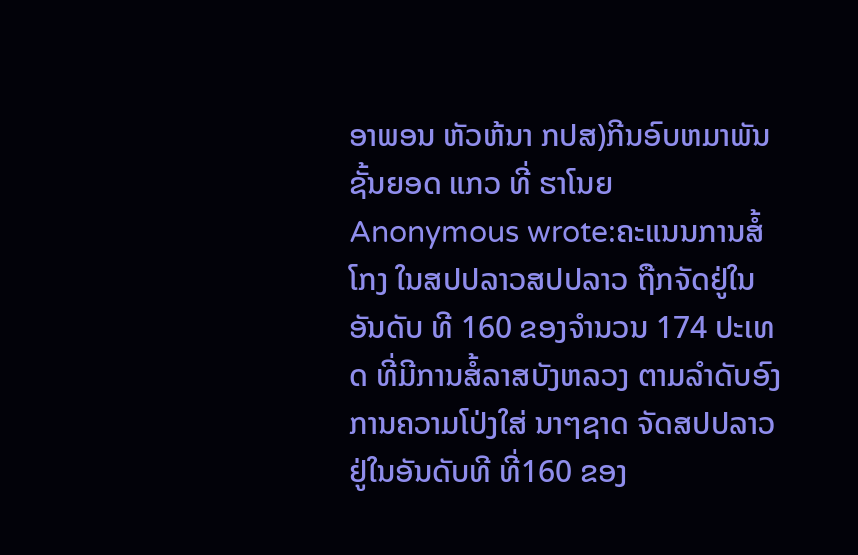ອາພອນ ຫັວຫ້ນາ ກປສ)ກີນອົບຫມາພັນຊັ້ນຍອດ ແກວ ທີ່ ຮາໂນຍ
Anonymous wrote:ຄະແນນການສໍ້ໂກງ ໃນສປປລາວສປປລາວ ຖືກຈັດຢູ່ໃນອັນດັບ ທີ 160 ຂອງຈໍານວນ 174 ປະເທດ ທີ່ມີການສໍ້ລາສບັງຫລວງ ຕາມລໍາດັບອົງການຄວາມໂປ່ງໃສ່ ນາໆຊາດ ຈັດສປປລາວ ຢູ່ໃນອັນດັບທີ ທີ່160 ຂອງ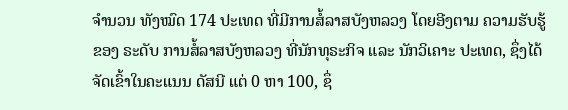ຈໍານວນ ທັງໝົດ 174 ປະເທດ ທີ່ມີການສໍ້ລາສບັງຫລວງ ໂດຍອີງຕາມ ຄວາມຮັບຮູ້ ຂອງ ຣະດັບ ການສໍ້ລາສບັງຫລວງ ທີ່ນັກທຸຣະກິຈ ແລະ ນັກວິເຄາະ ປະເທດ, ຊຶ່ງໄດ້ຈັດເຂົ້າໃນຄະແນນ ດັສນີ ແຕ່ 0 ຫາ 100, ຊຶ່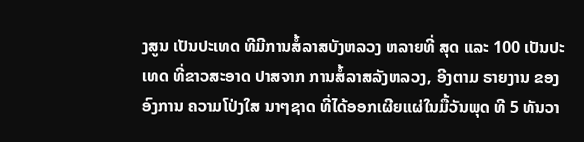ງສູນ ເປັນປະເທດ ທີມີການສໍ້ລາສບັງຫລວງ ຫລາຍທີ່ ສຸດ ແລະ 100 ເປັນປະເທດ ທີ່ຂາວສະອາດ ປາສຈາກ ການສໍ້ລາສລັງຫລວງ, ອີງຕາມ ຣາຍງານ ຂອງອົງການ ຄວາມໂປ່ງໃສ ນາໆຊາດ ທີ່ໄດ້ອອກເຜີຍແຜ່ໃນມື້ວັນພຸດ ທີ 5 ທັນວາ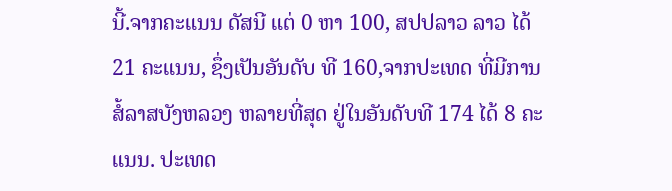ນີ້.ຈາກຄະແນນ ດັສນີ ແຕ່ 0 ຫາ 100, ສປປລາວ ລາວ ໄດ້ 21 ຄະແນນ, ຊຶ່ງເປັນອັນດັບ ທີ 160,ຈາກປະເທດ ທີ່ມີການສໍ້ລາສບັງຫລວງ ຫລາຍທີ່ສຸດ ຢູ່ໃນອັນດັບທີ 174 ໄດ້ 8 ຄະແນນ. ປະເທດ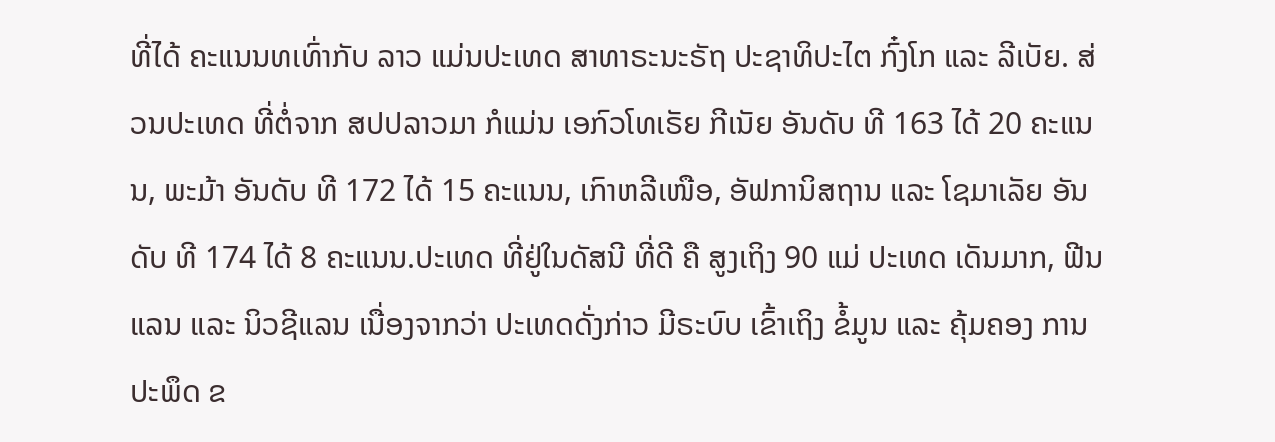ທີ່ໄດ້ ຄະແນນທເທົ່າກັບ ລາວ ແມ່ນປະເທດ ສາທາຣະນະຣັຖ ປະຊາທິປະໄຕ ກົ໋ງໂກ ແລະ ລີເບັຍ. ສ່ວນປະເທດ ທີ່ຕໍ່ຈາກ ສປປລາວມາ ກໍແມ່ນ ເອກົວໂທເຣັຍ ກີເນັຍ ອັນດັບ ທີ 163 ໄດ້ 20 ຄະແນນ, ພະມ້າ ອັນດັບ ທີ 172 ໄດ້ 15 ຄະແນນ, ເກົາຫລີເໜືອ, ອັຟການິສຖານ ແລະ ໂຊມາເລັຍ ອັນດັບ ທີ 174 ໄດ້ 8 ຄະແນນ.ປະເທດ ທີ່ຢູ່ໃນດັສນີ ທີ່ດີ ຄື ສູງເຖິງ 90 ແມ່ ປະເທດ ເດັນມາກ, ຟີນແລນ ແລະ ນິວຊີແລນ ເນື່ອງຈາກວ່າ ປະເທດດັ່ງກ່າວ ມີຣະບົບ ເຂົ້າເຖິງ ຂໍ້ມູນ ແລະ ຄຸ້ມຄອງ ການປະພຶດ ຂ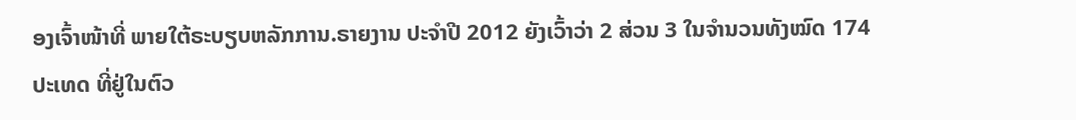ອງເຈົ້າໜ້າທີ່ ພາຍໃຕ້ຣະບຽບຫລັກການ.ຣາຍງານ ປະຈໍາປີ 2012 ຍັງເວົ້າວ່າ 2 ສ່ວນ 3 ໃນຈໍານວນທັງໝົດ 174 ປະເທດ ທີ່ຢູ່ໃນຕົວ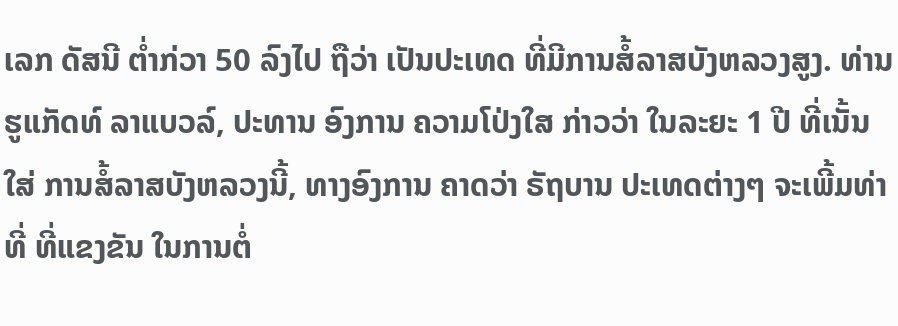ເລກ ດັສນີ ຕໍ່າກ່ວາ 50 ລົງໄປ ຖືວ່າ ເປັນປະເທດ ທີ່ມີການສໍ້ລາສບັງຫລວງສູງ. ທ່ານ ຮູແກັດທ໌ ລາແບວລ໌, ປະທານ ອົງການ ຄວາມໂປ່ງໃສ ກ່າວວ່າ ໃນລະຍະ 1 ປີ ທີ່ເນັ້ນໃສ່ ການສໍ້ລາສບັງຫລວງນີ້, ທາງອົງການ ຄາດວ່າ ຣັຖບານ ປະເທດຕ່າງໆ ຈະເພີ້ມທ່າທີ່ ທີ່ແຂງຂັນ ໃນການຕໍ່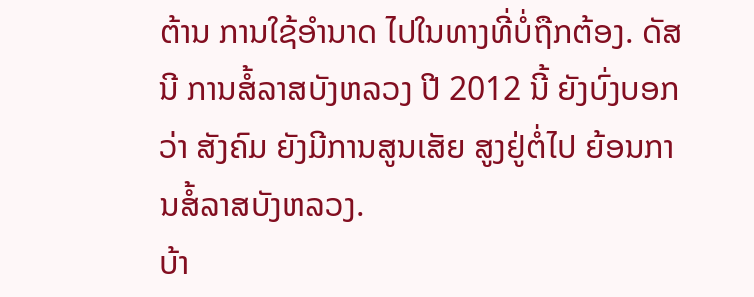ຕ້ານ ການໃຊ້ອໍານາດ ໄປໃນທາງທີ່ບໍ່ຖືກຕ້ອງ. ດັສນີ ການສໍ້ລາສບັງຫລວງ ປີ 2012 ນີ້ ຍັງບົ່ງບອກວ່າ ສັງຄົມ ຍັງມີການສູນເສັຍ ສູງຢູ່ຕໍ່ໄປ ຍ້ອນການສໍ້ລາສບັງຫລວງ.
ບ້າ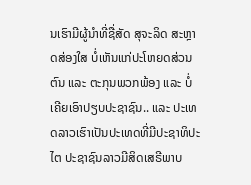ນເຮົາມີຜູ້ນຳທີ່ຊື່ສັດ ສຸຈະລິດ ສະຫຼາດສ່ອງໃສ ບໍ່ເຫັນແກ່ປະໂຫຍດສ່ວນຕົນ ແລະ ຕະກຸນພວກພ້ອງ ແລະ ບໍ່ເຄີຍເອົາປຽບປະຊາຊົນ.. ແລະ ປະເທດລາວເຮົາເປັນປະເທດທີ່ມີປະຊາທິປະໄຕ ປະຊາຊົນລາວມີສິດເສຣີພາບ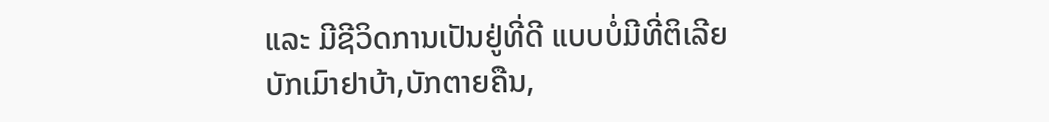ແລະ ມີຊີວິດການເປັນຢູ່ທີ່ດີ ແບບບໍ່ມີທີ່ຕິເລີຍ
ບັກເມົາຢາບ້າ,ບັກຕາຍຄືນ,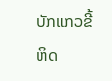ບັກແກວຂີ້ຫິດ